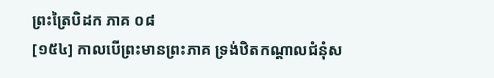ព្រះត្រៃបិដក ភាគ ០៨
[១៥៤] កាលបើព្រះមានព្រះភាគ ទ្រង់ឋិតកណ្តាលជំនុំស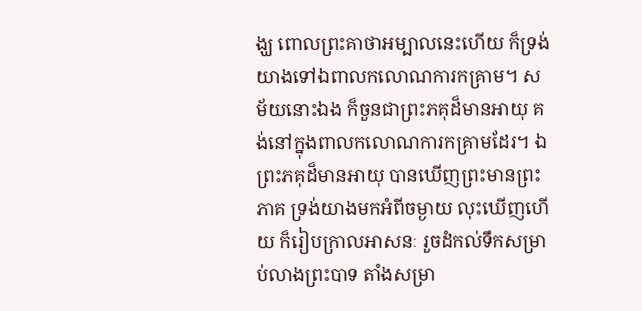ង្ឃ ពោលព្រះគាថាអម្បាលនេះហើយ ក៏ទ្រង់យាងទៅឯពាលកលោណការកគ្រាម។ សម័យនោះឯង ក៏ចួនជាព្រះភគុដ៏មានអាយុ គង់នៅក្នុងពាលកលោណការកគ្រាមដែរ។ ឯព្រះភគុដ៏មានអាយុ បានឃើញព្រះមានព្រះភាគ ទ្រង់យាងមកអំពីចម្ងាយ លុះឃើញហើយ ក៏រៀបក្រាលអាសនៈ រួចដំកល់ទឹកសម្រាប់លាងព្រះបាទ តាំងសម្រា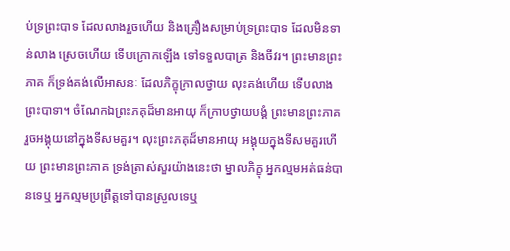ប់ទ្រព្រះបាទ ដែលលាងរួចហើយ និងគ្រឿងសម្រាប់ទ្រព្រះបាទ ដែលមិនទាន់លាង ស្រេចហើយ ទើបក្រោកឡើង ទៅទទួលបាត្រ និងចីវរ។ ព្រះមានព្រះភាគ ក៏ទ្រង់គង់លើអាសនៈ ដែលភិក្ខុក្រាលថ្វាយ លុះគង់ហើយ ទើបលាងព្រះបាទា។ ចំណែកឯព្រះភគុដ៏មានអាយុ ក៏ក្រាបថ្វាយបង្គំ ព្រះមានព្រះភាគ រួចអង្គុយនៅក្នុងទីសមគួរ។ លុះព្រះភគុដ៏មានអាយុ អង្គុយក្នុងទីសមគួរហើយ ព្រះមានព្រះភាគ ទ្រង់ត្រាស់សួរយ៉ាងនេះថា ម្នាលភិក្ខុ អ្នកល្មមអត់ធន់បានទេឬ អ្នកល្មមប្រព្រឹត្តទៅបានស្រួលទេឬ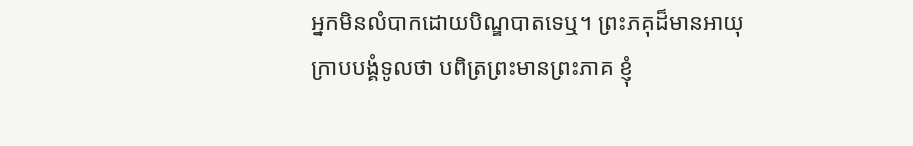អ្នកមិនលំបាកដោយបិណ្ឌបាតទេឬ។ ព្រះភគុដ៏មានអាយុ ក្រាបបង្គំទូលថា បពិត្រព្រះមានព្រះភាគ ខ្ញុំ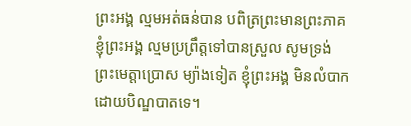ព្រះអង្គ ល្មមអត់ធន់បាន បពិត្រព្រះមានព្រះភាគ ខ្ញុំព្រះអង្គ ល្មមប្រព្រឹត្តទៅបានស្រួល សូមទ្រង់ព្រះមេត្តាប្រោស ម្យ៉ាងទៀត ខ្ញុំព្រះអង្គ មិនលំបាកដោយបិណ្ឌបាតទេ។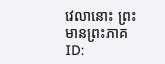វេលានោះ ព្រះមានព្រះភាគ
ID: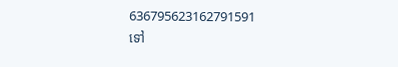636795623162791591
ទៅ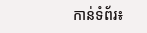កាន់ទំព័រ៖